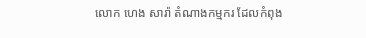លោក ហេង សារ៉ា តំណាងកម្មករ ដែលកំពុង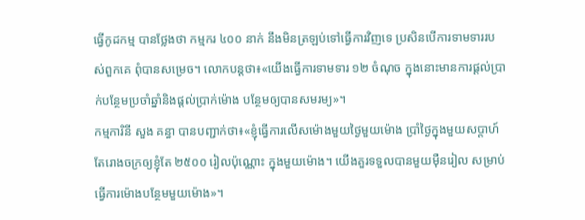ធ្វើកូដកម្ម បានថ្លែងថា កម្មករ ៤០០ នាក់ នឹងមិនត្រឡប់ទៅធ្វើការវិញទេ ប្រសិនបើការទាមទាររបស់ពួកគេ ពុំបានសម្រេច។ លោកបន្តថា៖«យើងធ្វើការទាមទារ ១២ ចំណុច ក្នុងនោះមានការផ្តល់ប្រាក់បន្ថែមប្រចាំឆ្នាំនិងផ្តល់ប្រាក់ម៉ោង បន្ថែមឲ្យបានសមរម្យ»។
កម្មការិនី សួង គន្ធា បានបញ្ជាក់ថា៖«ខ្ញុំធ្វើការលើសម៉ោងមួយថ្ងៃមួយម៉ោង ប្រាំថ្ងៃក្នុងមួយសប្តាហ៍ តែរោងចក្រឲ្យខ្ញុំតែ ២៥០០ រៀលប៉ុណ្ណោះ ក្នុងមួយម៉ោង។ យើងគួរទទួលបានមួយម៉ឺនរៀល សម្រាប់ធ្វើការម៉ោងបន្ថែមមួយម៉ោង»។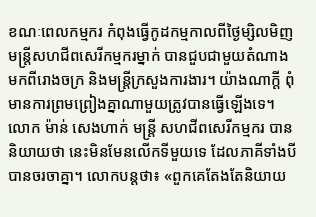ខណៈពេលកម្មករ កំពុងធ្វើកូដកម្មកាលពីថ្ងៃម្សិលមិញ មន្ត្រីសហជីពសេរីកម្មករម្នាក់ បានជួបជាមួយតំណាងមកពីរោងចក្រ និងមន្ត្រីក្រសួងការងារ។ យ៉ាងណាក្តី ពុំមានការព្រមព្រៀងគ្នាណាមួយត្រូវបានធ្វើឡើងទេ។
លោក ម៉ាន់ សេងហាក់ មន្ត្រី សហជីពសេរីកម្មករ បាននិយាយថា នេះមិនមែនលើកទីមួយទេ ដែលភាគីទាំងបី បានចរចាគ្នា។ លោកបន្តថា៖ «ពួកគេតែងតែនិយាយ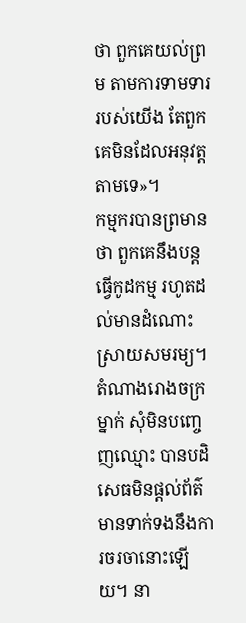ថា ពួកគេយល់ព្រម តាមការទាមទាររបស់យើង តែពួកគេមិនដែលអនុវត្តតាមទេ»។
កម្មករបានព្រមានថា ពួកគេនឹងបន្តធ្វើកូដកម្ម រហូតដល់មានដំណោះស្រាយសមរម្យ។
តំណាងរោងចក្រម្នាក់ សុំមិនបញ្ចេញឈ្មោះ បានបដិសេធមិនផ្តល់ព័ត៌មានទាក់ទងនឹងការចរចានោះឡើយ។ នា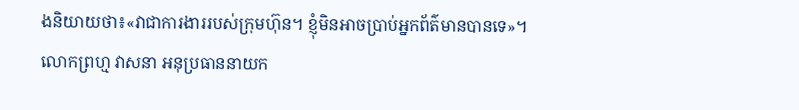ងនិយាយថា៖«វាជាការងាររបស់ក្រុមហ៊ុន។ ខ្ញុំមិនអាចប្រាប់អ្នកព័ត៌មានបានទេ»។
លោកព្រហ្ម វាសនា អនុប្រធាននាយក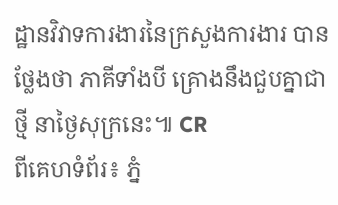ដ្ឋានវិវាទការងារនៃក្រសួងការងារ បានថ្លែងថា ភាគីទាំងបី គ្រោងនឹងជួបគ្នាជាថ្មី នាថ្ងៃសុក្រនេះ៕ CR
ពីគេហទំព័រ៖ ភ្នំ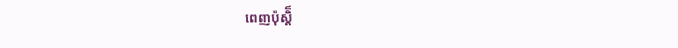ពេញប៉ុស្តិ៏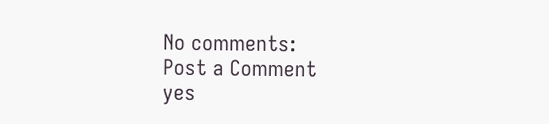No comments:
Post a Comment
yes